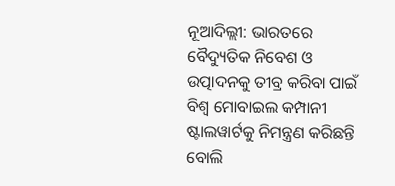ନୂଆଦିଲ୍ଲୀ: ଭାରତରେ ବୈଦ୍ୟୁତିକ ନିବେଶ ଓ ଉତ୍ପାଦନକୁ ତୀବ୍ର କରିବା ପାଇଁ ବିଶ୍ବ ମୋବାଇଲ କମ୍ପାନୀ ଷ୍ଟାଲୱାର୍ଟକୁ ନିମନ୍ତ୍ରଣ କରିଛନ୍ତି ବୋଲି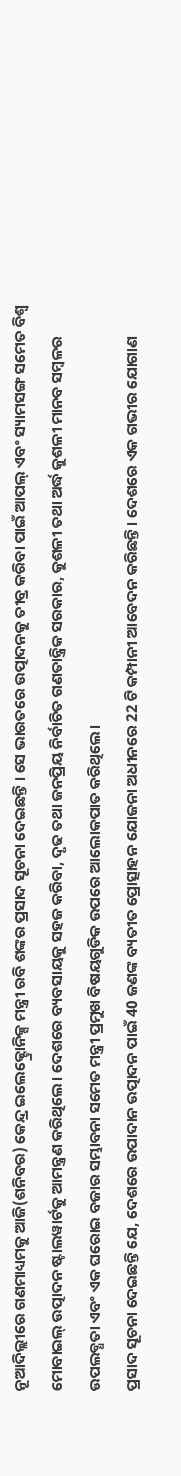ନୂଆଦିଲ୍ଲୀରେ ଗଣମାଧ୍ୟମକୁ ଆଜି(ଶନିବର) କେନ୍ଦ୍ର ଇଲେକ୍ଟ୍ରୋନିକ୍ସ ମନ୍ତ୍ରୀ ରବି ଶଙ୍କର ପ୍ରସାଦ ସୂଚନା ଦେଇଛନ୍ତି । ସେ ଭାରତରେ ଉତ୍ପାଦନକୁ ତୀବ୍ର କରିବା ପାଇଁ ଆପଲ୍ ଏବଂ ସ୍ୟାମସଙ୍ଗ ସମେତ ବିଶ୍ୱ ମୋବାଇଲ୍ ଉତ୍ପାଦନ ଷ୍ଟାଲୱାର୍ଟକୁ ଆମନ୍ତ୍ରଣ କରିଥିଲେ। ଦେଶରେ ବ୍ୟବସାୟକୁ ସହଜ କରିବା, ଦୃଢ ତଥା ଜନପ୍ରିୟ ନିର୍ବାଚିତ ଗଣତାନ୍ତ୍ରିକ ସରକାର, କୁଶଳୀ ତଥା ଅର୍ଦ୍ଧ କୁଶଳୀ ମାନବ ସମ୍ବଳର ଉପଲବ୍ଧତା ଏବଂ ଏକ ଘରୋଇ ବଜାର ସମ୍ଭାବନା ସମେତ ମନ୍ତ୍ରୀ ପ୍ରମୁଖ ବିଷୟଗୁଡିକ ଉପରେ ଆଲୋକପାତ କରିଥିଲେ।
ପ୍ରସାଦ ସୂଚନା ଦେଇଛନ୍ତି ଯେ, ଦେଶରେ ଉପାଦାନ ଉତ୍ପାଦନ ପାଇଁ 40 ଜଣଙ୍କ ବ୍ୟତୀତ ପ୍ରୋତ୍ସାହନ ଯୋଜନା ଅଧୀନରେ 22 ଟି କମ୍ପାନୀ ଆବେଦନ କରିଛନ୍ତି। ଦେଶରେ ଏକ ଗଭୀର ଯୋଗାଣ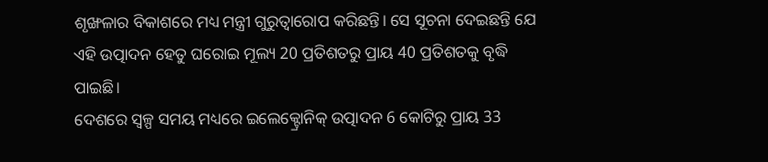ଶୃଙ୍ଖଳାର ବିକାଶରେ ମଧ୍ୟ ମନ୍ତ୍ରୀ ଗୁରୁତ୍ୱାରୋପ କରିଛନ୍ତି। ସେ ସୂଚନା ଦେଇଛନ୍ତି ଯେ ଏହି ଉତ୍ପାଦନ ହେତୁ ଘରୋଇ ମୂଲ୍ୟ 20 ପ୍ରତିଶତରୁ ପ୍ରାୟ 40 ପ୍ରତିଶତକୁ ବୃଦ୍ଧି ପାଇଛି।
ଦେଶରେ ସ୍ୱଳ୍ପ ସମୟ ମଧ୍ୟରେ ଇଲେକ୍ଟ୍ରୋନିକ୍ ଉତ୍ପାଦନ 6 କୋଟିରୁ ପ୍ରାୟ 33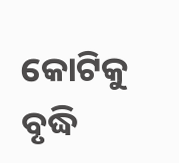କୋଟିକୁ ବୃଦ୍ଧି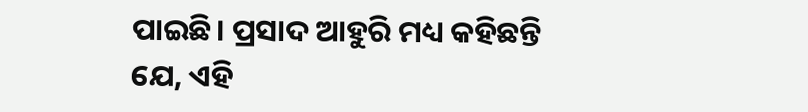ପାଇଛି। ପ୍ରସାଦ ଆହୁରି ମଧ୍ୟ କହିଛନ୍ତି ଯେ, ଏହି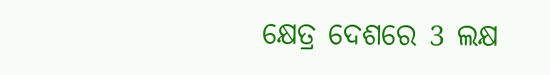କ୍ଷେତ୍ର ଦେଶରେ 3 ଲକ୍ଷ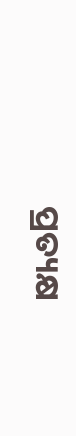ପ୍ରତ୍ୟକ୍ଷ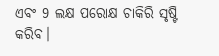ଏବଂ 9 ଲକ୍ଷ ପରୋକ୍ଷ ଚାକିରି ସୃଷ୍ଟି କରିବ।